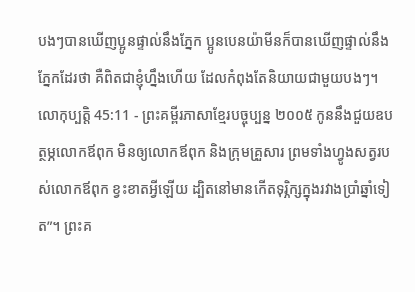បងៗបានឃើញប្អូនផ្ទាល់នឹងភ្នែក ប្អូនបេនយ៉ាមីនក៏បានឃើញផ្ទាល់នឹងភ្នែកដែរថា គឺពិតជាខ្ញុំហ្នឹងហើយ ដែលកំពុងតែនិយាយជាមួយបងៗ។
លោកុប្បត្តិ 45:11 - ព្រះគម្ពីរភាសាខ្មែរបច្ចុប្បន្ន ២០០៥ កូននឹងជួយឧបត្ថម្ភលោកឪពុក មិនឲ្យលោកឪពុក និងក្រុមគ្រួសារ ព្រមទាំងហ្វូងសត្វរបស់លោកឪពុក ខ្វះខាតអ្វីឡើយ ដ្បិតនៅមានកើតទុរ្ភិក្សក្នុងរវាងប្រាំឆ្នាំទៀត”។ ព្រះគ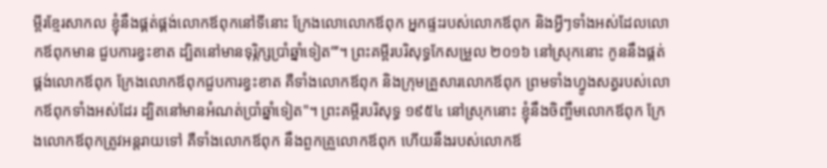ម្ពីរខ្មែរសាកល ខ្ញុំនឹងផ្គត់ផ្គង់លោកឪពុកនៅទីនោះ ក្រែងលោលោកឪពុក អ្នកផ្ទះរបស់លោកឪពុក និងអ្វីៗទាំងអស់ដែលលោកឪពុកមាន ជួបការខ្វះខាត ដ្បិតនៅមានទុរ្ភិក្សប្រាំឆ្នាំទៀត”’។ ព្រះគម្ពីរបរិសុទ្ធកែសម្រួល ២០១៦ នៅស្រុកនោះ កូននឹងផ្គត់ផ្គង់លោកឪពុក ក្រែងលោកឪពុកជួបការខ្វះខាត គឺទាំងលោកឪពុក និងក្រុមគ្រួសារលោកឪពុក ព្រមទាំងហ្វូងសត្វរបស់លោកឪពុកទាំងអស់ដែរ ដ្បិតនៅមានអំណត់ប្រាំឆ្នាំទៀត"។ ព្រះគម្ពីរបរិសុទ្ធ ១៩៥៤ នៅស្រុកនោះ ខ្ញុំនឹងចិញ្ចឹមលោកឪពុក ក្រែងលោកឪពុកត្រូវអន្តរាយទៅ គឺទាំងលោកឪពុក នឹងពួកគ្រួលោកឪពុក ហើយនឹងរបស់លោកឪ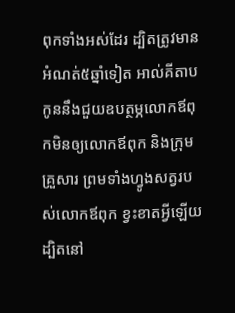ពុកទាំងអស់ដែរ ដ្បិតត្រូវមានអំណត់៥ឆ្នាំទៀត អាល់គីតាប កូននឹងជួយឧបត្ថម្ភលោកឪពុកមិនឲ្យលោកឪពុក និងក្រុមគ្រួសារ ព្រមទាំងហ្វូងសត្វរបស់លោកឪពុក ខ្វះខាតអ្វីឡើយ ដ្បិតនៅ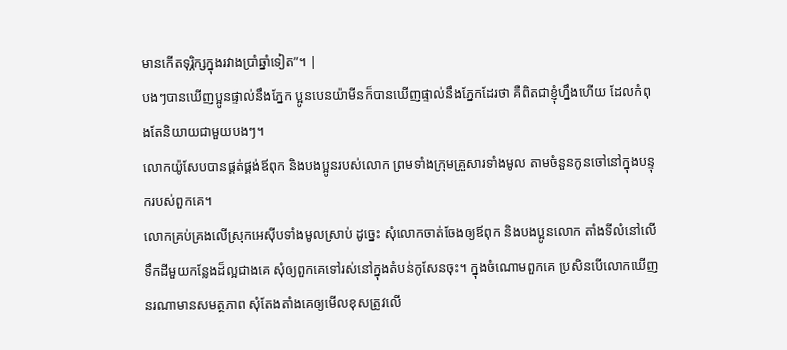មានកើតទុរ្ភិក្សក្នុងរវាងប្រាំឆ្នាំទៀត”។ |
បងៗបានឃើញប្អូនផ្ទាល់នឹងភ្នែក ប្អូនបេនយ៉ាមីនក៏បានឃើញផ្ទាល់នឹងភ្នែកដែរថា គឺពិតជាខ្ញុំហ្នឹងហើយ ដែលកំពុងតែនិយាយជាមួយបងៗ។
លោកយ៉ូសែបបានផ្គត់ផ្គង់ឪពុក និងបងប្អូនរបស់លោក ព្រមទាំងក្រុមគ្រួសារទាំងមូល តាមចំនួនកូនចៅនៅក្នុងបន្ទុករបស់ពួកគេ។
លោកគ្រប់គ្រងលើស្រុកអេស៊ីបទាំងមូលស្រាប់ ដូច្នេះ សុំលោកចាត់ចែងឲ្យឪពុក និងបងប្អូនលោក តាំងទីលំនៅលើទឹកដីមួយកន្លែងដ៏ល្អជាងគេ សុំឲ្យពួកគេទៅរស់នៅក្នុងតំបន់កូសែនចុះ។ ក្នុងចំណោមពួកគេ ប្រសិនបើលោកឃើញនរណាមានសមត្ថភាព សុំតែងតាំងគេឲ្យមើលខុសត្រូវលើ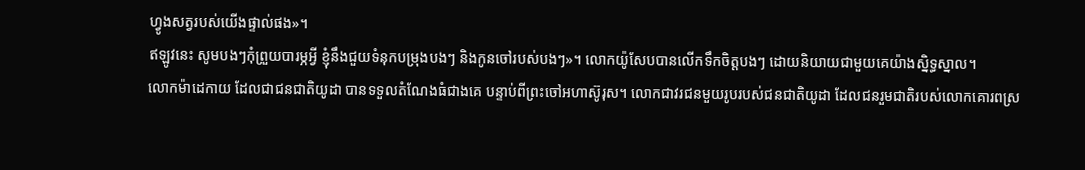ហ្វូងសត្វរបស់យើងផ្ទាល់ផង»។
ឥឡូវនេះ សូមបងៗកុំព្រួយបារម្ភអ្វី ខ្ញុំនឹងជួយទំនុកបម្រុងបងៗ និងកូនចៅរបស់បងៗ»។ លោកយ៉ូសែបបានលើកទឹកចិត្តបងៗ ដោយនិយាយជាមួយគេយ៉ាងស្និទ្ធស្នាល។
លោកម៉ាដេកាយ ដែលជាជនជាតិយូដា បានទទួលតំណែងធំជាងគេ បន្ទាប់ពីព្រះចៅអហាស៊ូរុស។ លោកជាវរជនមួយរូបរបស់ជនជាតិយូដា ដែលជនរួមជាតិរបស់លោកគោរពស្រ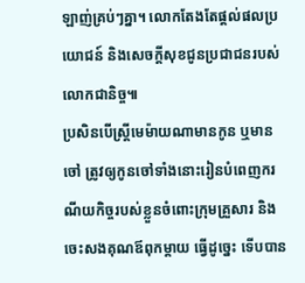ឡាញ់គ្រប់ៗគ្នា។ លោកតែងតែផ្ដល់ផលប្រយោជន៍ និងសេចក្ដីសុខជូនប្រជាជនរបស់លោកជានិច្ច៕
ប្រសិនបើស្ត្រីមេម៉ាយណាមានកូន ឬមានចៅ ត្រូវឲ្យកូនចៅទាំងនោះរៀនបំពេញករណីយកិច្ចរបស់ខ្លួនចំពោះក្រុមគ្រួសារ និងចេះសងគុណឪពុកម្ដាយ ធ្វើដូច្នេះ ទើបបាន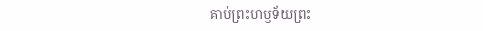គាប់ព្រះហឫទ័យព្រះ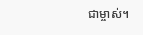ជាម្ចាស់។